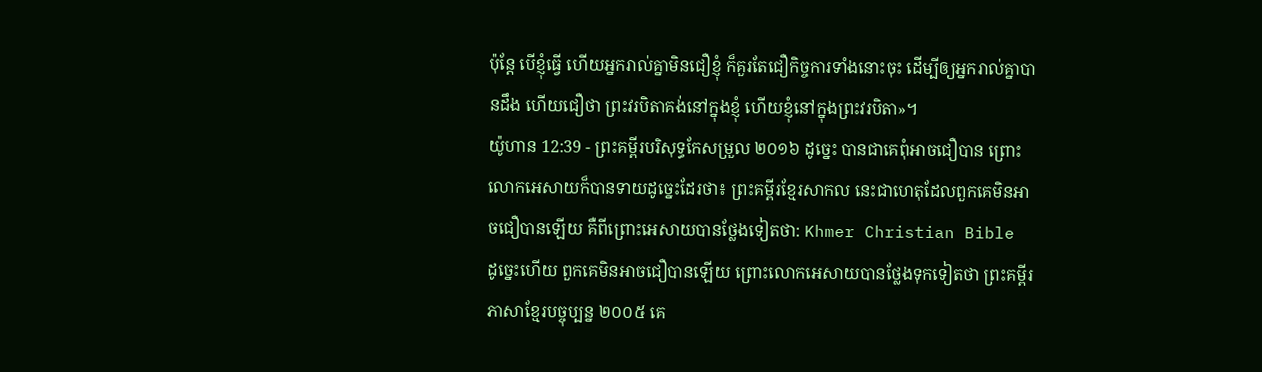ប៉ុន្តែ បើខ្ញុំធ្វើ ហើយអ្នករាល់គ្នាមិនជឿខ្ញុំ ក៏គួរតែជឿកិច្ចការទាំងនោះចុះ ដើម្បីឲ្យអ្នករាល់គ្នាបានដឹង ហើយជឿថា ព្រះវរបិតាគង់នៅក្នុងខ្ញុំ ហើយខ្ញុំនៅក្នុងព្រះវរបិតា»។
យ៉ូហាន 12:39 - ព្រះគម្ពីរបរិសុទ្ធកែសម្រួល ២០១៦ ដូច្នេះ បានជាគេពុំអាចជឿបាន ព្រោះលោកអេសាយក៏បានទាយដូច្នេះដែរថា៖ ព្រះគម្ពីរខ្មែរសាកល នេះជាហេតុដែលពួកគេមិនអាចជឿបានឡើយ គឺពីព្រោះអេសាយបានថ្លែងទៀតថា: Khmer Christian Bible ដូច្នេះហើយ ពួកគេមិនអាចជឿបានឡើយ ព្រោះលោកអេសាយបានថ្លែងទុកទៀតថា ព្រះគម្ពីរភាសាខ្មែរបច្ចុប្បន្ន ២០០៥ គេ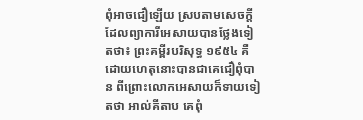ពុំអាចជឿឡើយ ស្របតាមសេចក្ដីដែលព្យាការីអេសាយបានថ្លែងទៀតថា៖ ព្រះគម្ពីរបរិសុទ្ធ ១៩៥៤ គឺដោយហេតុនោះបានជាគេជឿពុំបាន ពីព្រោះលោកអេសាយក៏ទាយទៀតថា អាល់គីតាប គេពុំ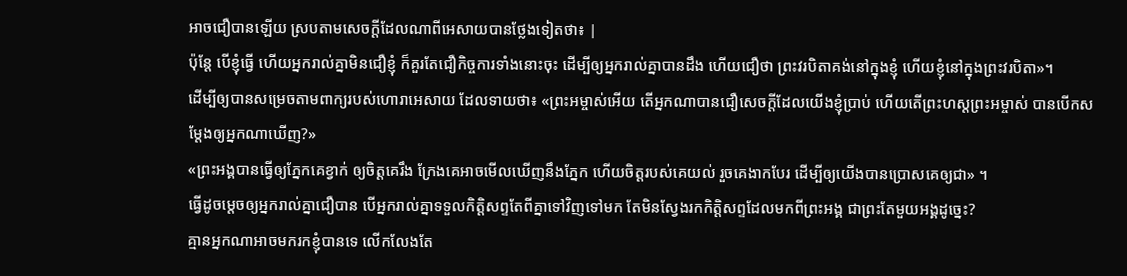អាចជឿបានឡើយ ស្របតាមសេចក្ដីដែលណាពីអេសាយបានថ្លែងទៀតថា៖ |
ប៉ុន្តែ បើខ្ញុំធ្វើ ហើយអ្នករាល់គ្នាមិនជឿខ្ញុំ ក៏គួរតែជឿកិច្ចការទាំងនោះចុះ ដើម្បីឲ្យអ្នករាល់គ្នាបានដឹង ហើយជឿថា ព្រះវរបិតាគង់នៅក្នុងខ្ញុំ ហើយខ្ញុំនៅក្នុងព្រះវរបិតា»។
ដើម្បីឲ្យបានសម្រេចតាមពាក្យរបស់ហោរាអេសាយ ដែលទាយថា៖ «ព្រះអម្ចាស់អើយ តើអ្នកណាបានជឿសេចក្តីដែលយើងខ្ញុំប្រាប់ ហើយតើព្រះហស្តព្រះអម្ចាស់ បានបើកសម្តែងឲ្យអ្នកណាឃើញ?»
«ព្រះអង្គបានធ្វើឲ្យភ្នែកគេខ្វាក់ ឲ្យចិត្តគេរឹង ក្រែងគេអាចមើលឃើញនឹងភ្នែក ហើយចិត្តរបស់គេយល់ រួចគេងាកបែរ ដើម្បីឲ្យយើងបានប្រោសគេឲ្យជា» ។
ធ្វើដូចម្តេចឲ្យអ្នករាល់គ្នាជឿបាន បើអ្នករាល់គ្នាទទួលកិត្តិសព្ទតែពីគ្នាទៅវិញទៅមក តែមិនស្វែងរកកិត្តិសព្ទដែលមកពីព្រះអង្គ ជាព្រះតែមួយអង្គដូច្នេះ?
គ្មានអ្នកណាអាចមករកខ្ញុំបានទេ លើកលែងតែ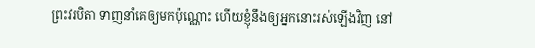ព្រះវរបិតា ទាញនាំគេឲ្យមកប៉ុណ្ណោះ ហើយខ្ញុំនឹងឲ្យអ្នកនោះរស់ឡើងវិញ នៅ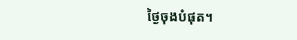ថ្ងៃចុងបំផុត។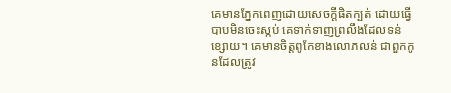គេមានភ្នែកពេញដោយសេចក្តីផិតក្បត់ ដោយធ្វើបាបមិនចេះស្កប់ គេទាក់ទាញព្រលឹងដែលទន់ខ្សោយ។ គេមានចិត្តពូកែខាងលោភលន់ ជាពួកកូនដែលត្រូវ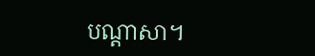បណ្ដាសា។